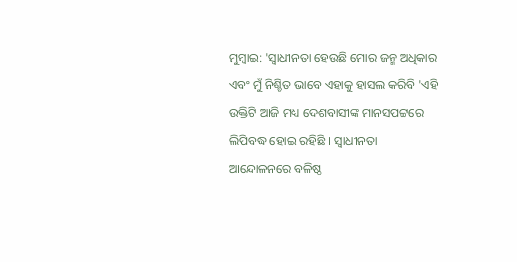ମୁମ୍ବାଇ: 'ସ୍ବାଧୀନତା ହେଉଛି ମୋର ଜନ୍ମ ଅଧିକାର ଏବଂ ମୁଁ ନିଶ୍ଚିତ ଭାବେ ଏହାକୁ ହାସଲ କରିବି 'ଏହି ଉକ୍ତିଟି ଆଜି ମଧ୍ୟ ଦେଶବାସୀଙ୍କ ମାନସପଟ୍ଟରେ ଲିପିବଦ୍ଧ ହୋଇ ରହିଛି । ସ୍ବାଧୀନତା ଆନ୍ଦୋଳନରେ ବଳିଷ୍ଠ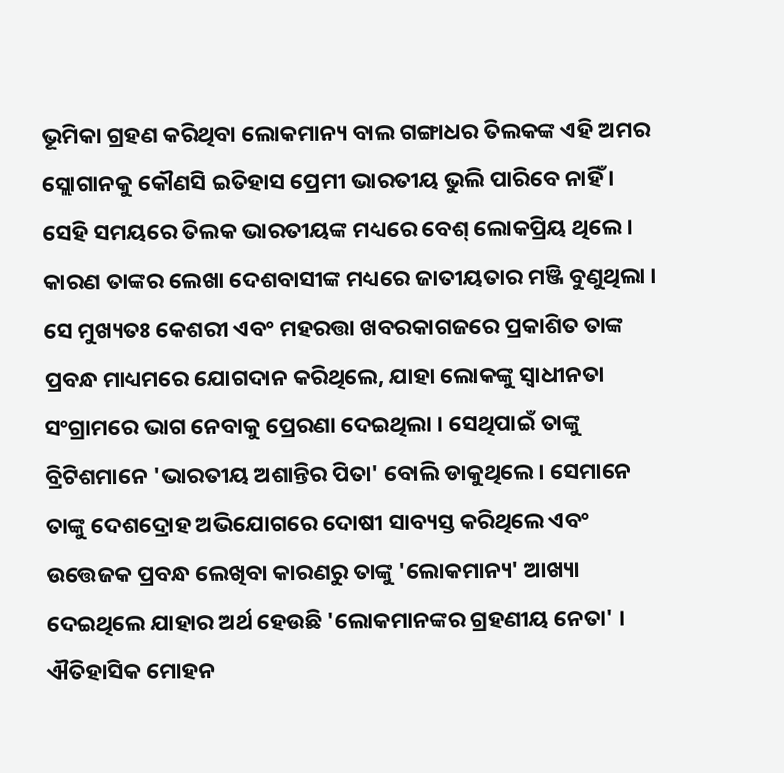ଭୂମିକା ଗ୍ରହଣ କରିଥିବା ଲୋକମାନ୍ୟ ବାଲ ଗଙ୍ଗାଧର ତିଲକଙ୍କ ଏହି ଅମର ସ୍ଲୋଗାନକୁ କୌଣସି ଇତିହାସ ପ୍ରେମୀ ଭାରତୀୟ ଭୁଲି ପାରିବେ ନାହିଁ । ସେହି ସମୟରେ ତିଲକ ଭାରତୀୟଙ୍କ ମଧ୍ୟରେ ବେଶ୍ ଲୋକପ୍ରିୟ ଥିଲେ । କାରଣ ତାଙ୍କର ଲେଖା ଦେଶବାସୀଙ୍କ ମଧ୍ୟରେ ଜାତୀୟତାର ମଞ୍ଜି ବୁଣୁଥିଲା ।
ସେ ମୁଖ୍ୟତଃ କେଶରୀ ଏବଂ ମହରତ୍ତା ଖବରକାଗଜରେ ପ୍ରକାଶିତ ତାଙ୍କ ପ୍ରବନ୍ଧ ମାଧ୍ୟମରେ ଯୋଗଦାନ କରିଥିଲେ, ଯାହା ଲୋକଙ୍କୁ ସ୍ବାଧୀନତା ସଂଗ୍ରାମରେ ଭାଗ ନେବାକୁ ପ୍ରେରଣା ଦେଇଥିଲା । ସେଥିପାଇଁ ତାଙ୍କୁ ବ୍ରିଟିଶମାନେ 'ଭାରତୀୟ ଅଶାନ୍ତିର ପିତା' ବୋଲି ଡାକୁଥିଲେ । ସେମାନେ ତାଙ୍କୁ ଦେଶଦ୍ରୋହ ଅଭିଯୋଗରେ ଦୋଷୀ ସାବ୍ୟସ୍ତ କରିଥିଲେ ଏବଂ ଉତ୍ତେଜକ ପ୍ରବନ୍ଧ ଲେଖିବା କାରଣରୁ ତାଙ୍କୁ 'ଲୋକମାନ୍ୟ' ଆଖ୍ୟା ଦେଇଥିଲେ ଯାହାର ଅର୍ଥ ହେଉଛି 'ଲୋକମାନଙ୍କର ଗ୍ରହଣୀୟ ନେତା' । ଐତିହାସିକ ମୋହନ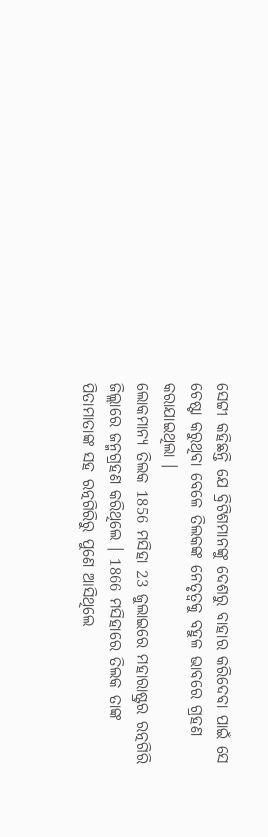ସେଟ୍ଟୀ କହିଛନ୍ତି ଯେ ବ୍ରିଟିଶମାନଙ୍କୁ ଦେଶରୁ ବାହାର କରିଦେବା ପାଇଁ ସେ ଚେଷ୍ଟା କରୁଥିବା ବେଳେ ତିଲକଙ୍କ ନେତୃତ୍ବକୁ ବହୁଳ ଭାବରେ ଗ୍ରହଣ କରାଯାଇଥିଲା ।
ଲୋକମାନ୍ୟ ତିଲକ 1856 ମସିହା 23 ଜୁଲାଇରେ ମହାରାଷ୍ଟ୍ରର ରତ୍ନଗିରି ଜିଲ୍ଲାରେ ଜନ୍ମଗ୍ରହଣ କରିଥିଲେ । 1866 ମସିହାରେ ତିଲକ ତାଙ୍କ ପିତାମାତାଙ୍କ ସହ ରତ୍ନଗିରିରୁ ପୁଣେ ଆସିଥିଲେ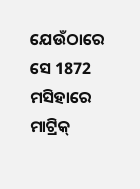ଯେଉଁଠାରେ ସେ 1872 ମସିହାରେ ମାଟ୍ରିକ୍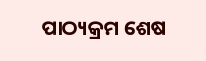ପାଠ୍ୟକ୍ରମ ଶେଷ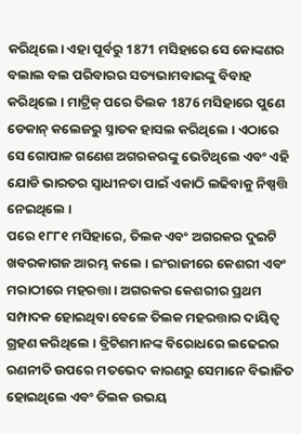କରିଥିଲେ। ଏହା ପୂର୍ବରୁ 1871 ମସିହାରେ ସେ କୋଙ୍କଣର ବଲାଲ ବଲ ପରିବାରର ସତ୍ୟଭାମବାଇଙ୍କୁ ବିବାହ କରିଥିଲେ । ମାଟ୍ରିକ୍ ପରେ ତିଲକ 1876 ମସିହାରେ ପୁଣେ ଡେକାନ୍ କଲେଜରୁ ସ୍ନାତକ ହାସଲ କରିଥିଲେ । ଏଠାରେ ସେ ଗୋପାଳ ଗଣେଶ ଅଗରକରଙ୍କୁ ଭେଟିଥିଲେ ଏବଂ ଏହି ଯୋଡି ଭାରତର ସ୍ବାଧୀନତା ପାଇଁ ଏକାଠି ଲଢିବାକୁ ନିଷ୍ପତ୍ତି ନେଇଥିଲେ ।
ପରେ ୧୮୮୧ ମସିହାରେ, ତିଲକ ଏବଂ ଅଗରକର ଦୁଇଟି ଖବରକାଗଜ ଆରମ୍ଭ କଲେ । ଇଂରାଜୀରେ କେଶରୀ ଏବଂ ମରାଠୀରେ ମହରତ୍ତା । ଅଗରକର କେଶରୀର ପ୍ରଥମ ସମ୍ପାଦକ ହୋଇଥିବା ବେଳେ ତିଲକ ମହରତ୍ତାର ଦାୟିତ୍ବ ଗ୍ରହଣ କରିଥିଲେ । ବ୍ରିଟିଶମାନଙ୍କ ବିରୋଧରେ ଲଢେଇର ରଣନୀତି ଉପରେ ମତଭେଦ କାରଣରୁ ସେମାନେ ବିଭାଜିତ ହୋଇଥିଲେ ଏବଂ ତିଲକ ଉଭୟ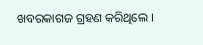ଖବରକାଗଜ ଗ୍ରହଣ କରିଥିଲେ ।